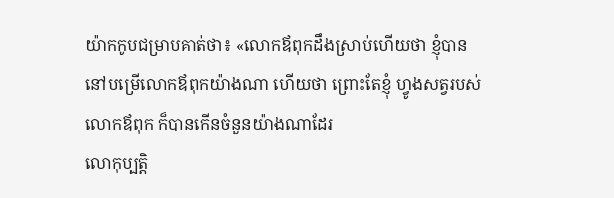យ៉ាកកូបជម្រាបគាត់ថា៖ «លោកឪពុកដឹងស្រាប់ហើយថា ខ្ញុំបាននៅបម្រើលោកឪពុកយ៉ាងណា ហើយថា ព្រោះតែខ្ញុំ ហ្វូងសត្វរបស់លោកឪពុក ក៏បានកើនចំនួនយ៉ាងណាដែរ
លោកុប្បត្តិ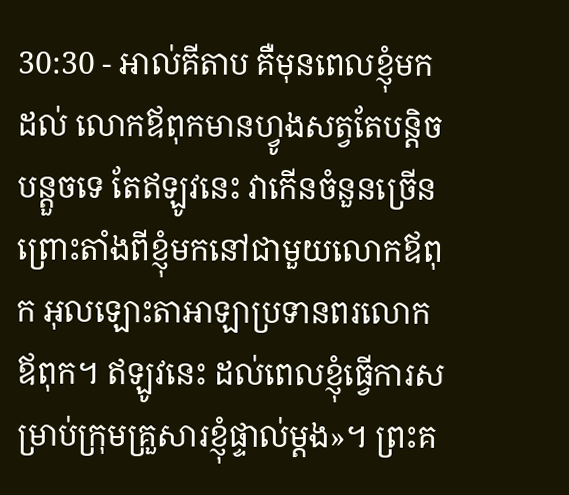30:30 - អាល់គីតាប គឺមុនពេលខ្ញុំមកដល់ លោកឪពុកមានហ្វូងសត្វតែបន្តិចបន្តួចទេ តែឥឡូវនេះ វាកើនចំនួនច្រើន ព្រោះតាំងពីខ្ញុំមកនៅជាមួយលោកឪពុក អុលឡោះតាអាឡាប្រទានពរលោកឪពុក។ ឥឡូវនេះ ដល់ពេលខ្ញុំធ្វើការសម្រាប់ក្រុមគ្រួសារខ្ញុំផ្ទាល់ម្តង»។ ព្រះគ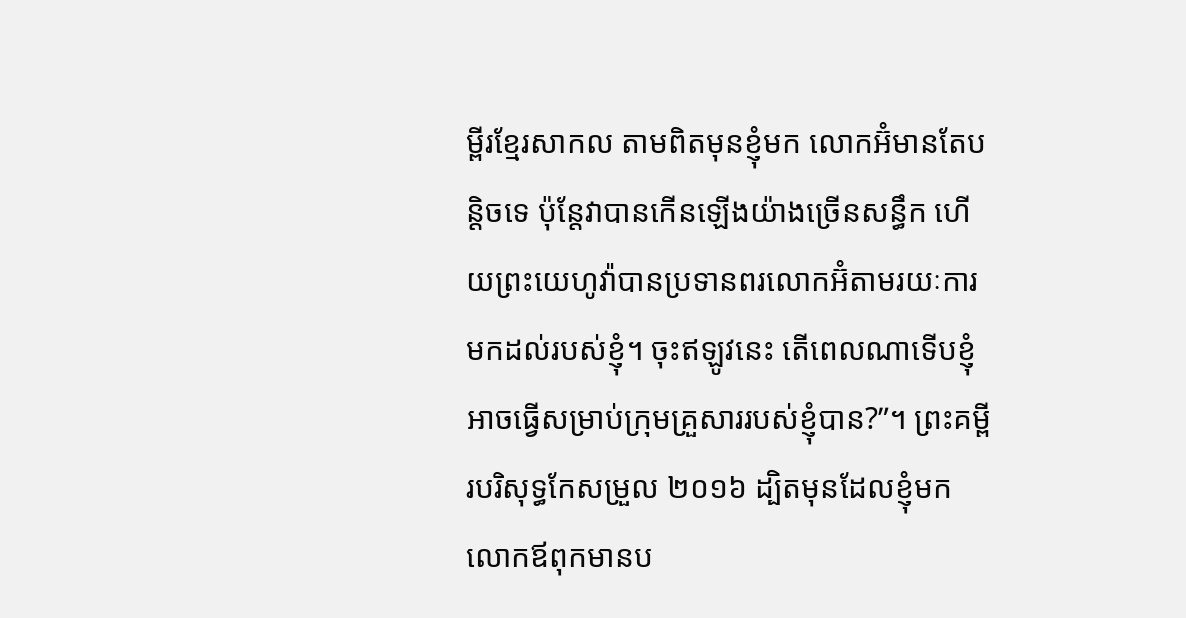ម្ពីរខ្មែរសាកល តាមពិតមុនខ្ញុំមក លោកអ៊ំមានតែបន្តិចទេ ប៉ុន្តែវាបានកើនឡើងយ៉ាងច្រើនសន្ធឹក ហើយព្រះយេហូវ៉ាបានប្រទានពរលោកអ៊ំតាមរយៈការមកដល់របស់ខ្ញុំ។ ចុះឥឡូវនេះ តើពេលណាទើបខ្ញុំអាចធ្វើសម្រាប់ក្រុមគ្រួសាររបស់ខ្ញុំបាន?”។ ព្រះគម្ពីរបរិសុទ្ធកែសម្រួល ២០១៦ ដ្បិតមុនដែលខ្ញុំមក លោកឪពុកមានប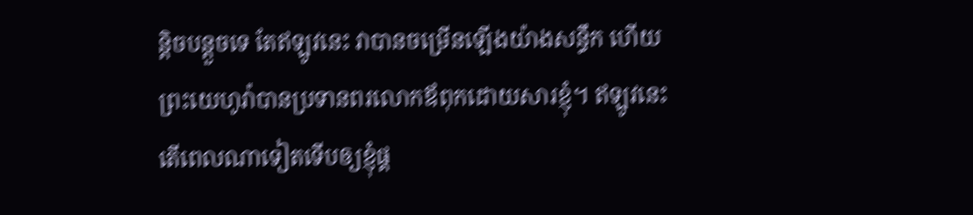ន្តិចបន្តួចទេ តែឥឡូវនេះ វាបានចម្រើនឡើងយ៉ាងសន្ធឹក ហើយព្រះយេហូវ៉ាបានប្រទានពរលោកឪពុកដោយសារខ្ញុំ។ ឥឡូវនេះ តើពេលណាទៀតទើបឲ្យខ្ញុំផ្គ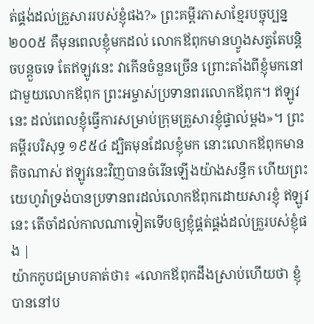ត់ផ្គង់ដល់គ្រួសាររបស់ខ្ញុំផង?» ព្រះគម្ពីរភាសាខ្មែរបច្ចុប្បន្ន ២០០៥ គឺមុនពេលខ្ញុំមកដល់ លោកឪពុកមានហ្វូងសត្វតែបន្តិចបន្តួចទេ តែឥឡូវនេះ វាកើនចំនួនច្រើន ព្រោះតាំងពីខ្ញុំមកនៅជាមួយលោកឪពុក ព្រះអម្ចាស់ប្រទានពរលោកឪពុក។ ឥឡូវនេះ ដល់ពេលខ្ញុំធ្វើការសម្រាប់ក្រុមគ្រួសារខ្ញុំផ្ទាល់ម្ដង»។ ព្រះគម្ពីរបរិសុទ្ធ ១៩៥៤ ដ្បិតមុនដែលខ្ញុំមក នោះលោកឪពុកមានតិចណាស់ ឥឡូវនេះវិញបានចំរើនឡើងយ៉ាងសន្ធឹក ហើយព្រះយេហូវ៉ាទ្រង់បានប្រទានពរដល់លោកឪពុកដោយសារខ្ញុំ ឥឡូវនេះ តើចាំដល់កាលណាទៀតទើបឲ្យខ្ញុំផ្គត់ផ្គង់ដល់គ្រួរបស់ខ្ញុំផង |
យ៉ាកកូបជម្រាបគាត់ថា៖ «លោកឪពុកដឹងស្រាប់ហើយថា ខ្ញុំបាននៅប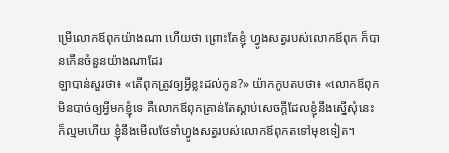ម្រើលោកឪពុកយ៉ាងណា ហើយថា ព្រោះតែខ្ញុំ ហ្វូងសត្វរបស់លោកឪពុក ក៏បានកើនចំនួនយ៉ាងណាដែរ
ឡាបាន់សួរថា៖ «តើពុកត្រូវឲ្យអ្វីខ្លះដល់កូន?» យ៉ាកកូបតបថា៖ «លោកឪពុកមិនបាច់ឲ្យអ្វីមកខ្ញុំទេ គឺលោកឪពុកគ្រាន់តែស្តាប់សេចក្តីដែលខ្ញុំនឹងស្នើសុំនេះក៏ល្មមហើយ ខ្ញុំនឹងមើលថែទាំហ្វូងសត្វរបស់លោកឪពុកតទៅមុខទៀត។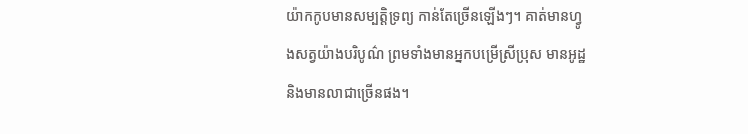យ៉ាកកូបមានសម្បត្តិទ្រព្យ កាន់តែច្រើនឡើងៗ។ គាត់មានហ្វូងសត្វយ៉ាងបរិបូណ៌ ព្រមទាំងមានអ្នកបម្រើស្រីប្រុស មានអូដ្ឋ និងមានលាជាច្រើនផង។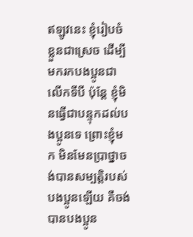ឥឡូវនេះ ខ្ញុំរៀបចំខ្លួនជាស្រេច ដើម្បីមករកបងប្អូនជាលើកទីបី ប៉ុន្ដែ ខ្ញុំមិនធ្វើជាបន្ទុកដល់បងប្អូនទេ ព្រោះខ្ញុំមក មិនមែនប្រាថ្នាចង់បានសម្បត្តិរបស់បងប្អូនឡើយ គឺចង់បានបងប្អូន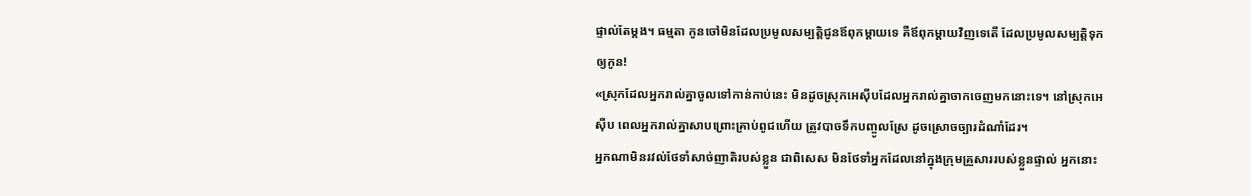ផ្ទាល់តែម្ដង។ ធម្មតា កូនចៅមិនដែលប្រមូលសម្បត្តិជូនឪពុកម្ដាយទេ គឺឪពុកម្ដាយវិញទេតើ ដែលប្រមូលសម្បត្តិទុកឲ្យកូន!
«ស្រុកដែលអ្នករាល់គ្នាចូលទៅកាន់កាប់នេះ មិនដូចស្រុកអេស៊ីបដែលអ្នករាល់គ្នាចាកចេញមកនោះទេ។ នៅស្រុកអេស៊ីប ពេលអ្នករាល់គ្នាសាបព្រោះគ្រាប់ពូជហើយ ត្រូវបាចទឹកបញ្ចូលស្រែ ដូចស្រោចច្បារដំណាំដែរ។
អ្នកណាមិនរវល់ថែទាំសាច់ញាតិរបស់ខ្លួន ជាពិសេស មិនថែទាំអ្នកដែលនៅក្នុងក្រុមគ្រួសាររបស់ខ្លួនផ្ទាល់ អ្នកនោះ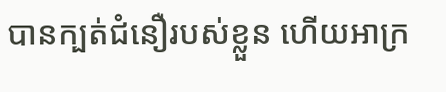បានក្បត់ជំនឿរបស់ខ្លួន ហើយអាក្រ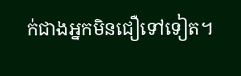ក់ជាងអ្នកមិនជឿទៅទៀត។